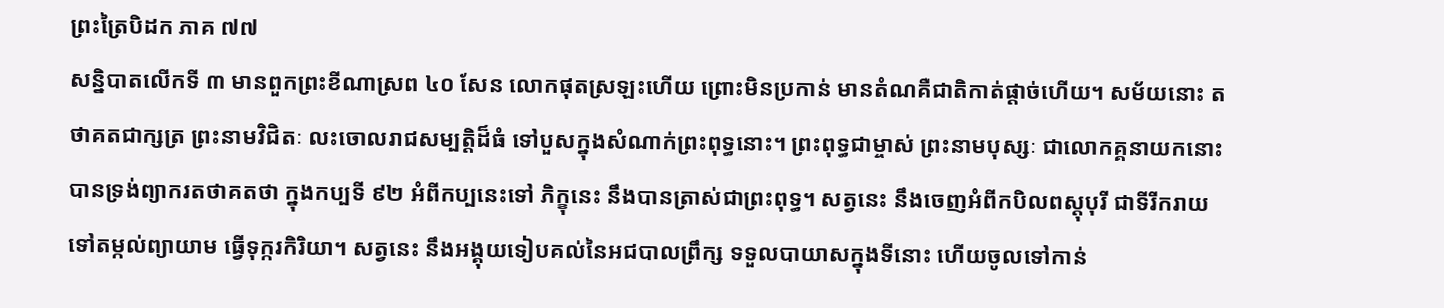ព្រះត្រៃបិដក ភាគ ៧៧
សន្និបាតលើកទី ៣ មានពួកព្រះខីណាស្រព ៤០ សែន លោកផុតស្រឡះហើយ ព្រោះមិនប្រកាន់ មានតំណគឺជាតិកាត់ផ្តាច់ហើយ។ សម័យនោះ តថាគតជាក្សត្រ ព្រះនាមវិជិតៈ លះចោលរាជសម្បត្តិដ៏ធំ ទៅបួសក្នុងសំណាក់ព្រះពុទ្ធនោះ។ ព្រះពុទ្ធជាម្ចាស់ ព្រះនាមបុស្សៈ ជាលោកគ្គនាយកនោះ បានទ្រង់ព្យាករតថាគតថា ក្នុងកប្បទី ៩២ អំពីកប្បនេះទៅ ភិក្ខុនេះ នឹងបានត្រាស់ជាព្រះពុទ្ធ។ សត្វនេះ នឹងចេញអំពីកបិលពស្តុបុរី ជាទីរីករាយ ទៅតម្កល់ព្យាយាម ធ្វើទុក្ករកិរិយា។ សត្វនេះ នឹងអង្គុយទៀបគល់នៃអជបាលព្រឹក្ស ទទួលបាយាសក្នុងទីនោះ ហើយចូលទៅកាន់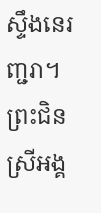ស្ទឹងនេរញ្ជរា។ ព្រះជិនស្រីអង្គ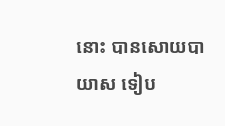នោះ បានសោយបាយាស ទៀប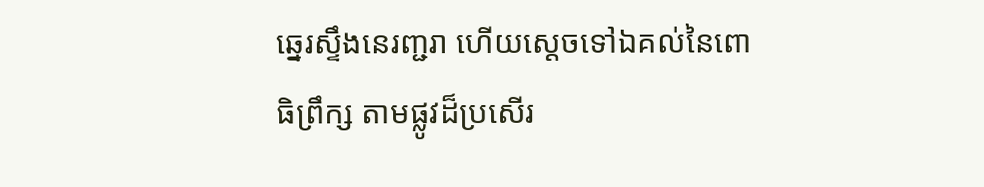ឆ្នេរស្ទឹងនេរញ្ជរា ហើយស្តេចទៅឯគល់នៃពោធិព្រឹក្ស តាមផ្លូវដ៏ប្រសើរ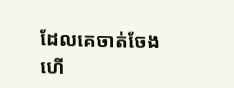ដែលគេចាត់ចែងហើ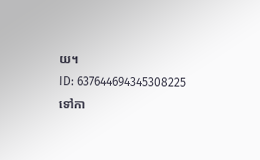យ។
ID: 637644694345308225
ទៅកា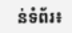ន់ទំព័រ៖